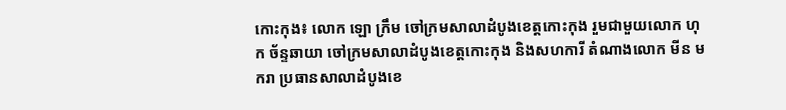កោះកុង៖ លោក ឡោ ក្រឹម ចៅក្រមសាលាដំបូងខេត្តកោះកុង រួមជាមួយលោក ហុក ច័ន្ទឆាយា ចៅក្រមសាលាដំបូងខេត្តកោះកុង និងសហការី តំណាងលោក មីន មករា ប្រធានសាលាដំបូងខេ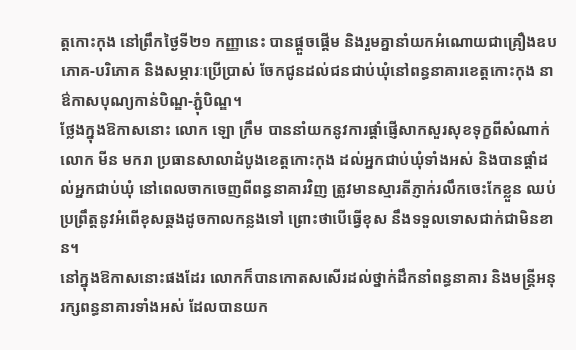ត្តកោះកុង នៅព្រឹកថ្ងៃទី២១ កញ្ញានេះ បានផ្តួចផ្តើម និងរួមគ្នានាំយកអំណោយជាគ្រឿងឧបភោគ-បរិភោគ និងសម្ភារៈប្រើប្រាស់ ចែកជូនដល់ជនជាប់ឃុំនៅពន្ធនាគារខេត្តកោះកុង នាឳកាសបុណ្យកាន់បិណ្ឌ-ភ្ជុំបិណ្ឌ។
ថ្លែងក្នុងឱកាសនោះ លោក ឡោ ក្រឹម បាននាំយកនូវការផ្តាំផ្ញើសាកសួរសុខទុក្ខពីសំណាក់លោក មីន មករា ប្រធានសាលាដំបូងខេត្តកោះកុង ដល់អ្នកជាប់ឃុំទាំងអស់ និងបានផ្តាំដល់អ្នកជាប់ឃុំ នៅពេលចាកចេញពីពន្ធនាគារវិញ ត្រូវមានស្មារតីភ្ញាក់រលឹកចេះកែខ្លួន ឈប់ប្រព្រឹត្តនូវអំពើខុសឆ្គងដូចកាលកន្លងទៅ ព្រោះថាបើធ្វើខុស នឹងទទួលទោសជាក់ជាមិនខាន។
នៅក្នុងឱកាសនោះផងដែរ លោកក៏បានកោតសសើរដល់ថ្នាក់ដឹកនាំពន្ធនាគារ និងមន្ត្រីអនុរក្សពន្ធនាគារទាំងអស់ ដែលបានយក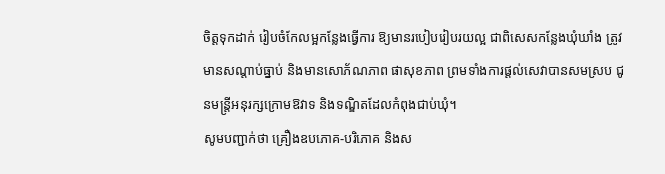ចិត្តទុកដាក់ រៀបចំកែលម្អកន្លែងធ្វើការ ឱ្យមានរបៀបរៀបរយល្អ ជាពិសេសកន្លែងឃុំឃាំង ត្រូវមានសណ្តាប់ធ្នាប់ និងមានសោភ័ណភាព ផាសុខភាព ព្រមទាំងការផ្តល់សេវាបានសមស្រប ជូនមន្រ្តីអនុរក្សក្រោមឱវាទ និងទណ្ឌិតដែលកំពុងជាប់ឃុំ។
សូមបញ្ជាក់ថា គ្រឿងឧបភោគ-បរិភោគ និងស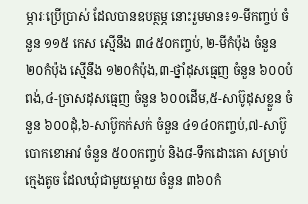ម្ភារៈប្រើប្រាស់ ដែលបានឧបត្ថម្ភ នោះរួមមាន៖១-មីកញ្ចប់ ចំនួន ១១៥ កេស ស្មើនឹង ៣៤៥០កញ្ចប់, ២-មីកំប៉ុង ចំនួន ២០កំប៉ុង ស្មើនឹង ១២០កំប៉ុង,៣-ថ្នាំដុសធ្មេញ ចំនួន ៦០០បំពង់,៤-ច្រាសដុសធ្មេញ ចំនួន ៦០០ដើម,៥-សាប៊ូដុសខ្លួន ចំនួន ៦០០ដុំ,៦-សាប៊ូកក់សក់ ចំនួន ៤១៤០កញ្ចប់,៧-សាប៊ូបោកខោអាវ ចំនួន ៥០០កញ្ចប់ និង៨-ទឹកដោះគោ សម្រាប់ក្មេងតូច ដែលឃុំជាមួយម្តាយ ចំនួន ៣៦០កំ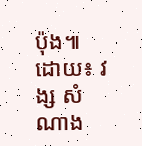ប៉ុង៕ ដោយ៖ វង្ស សំណាង